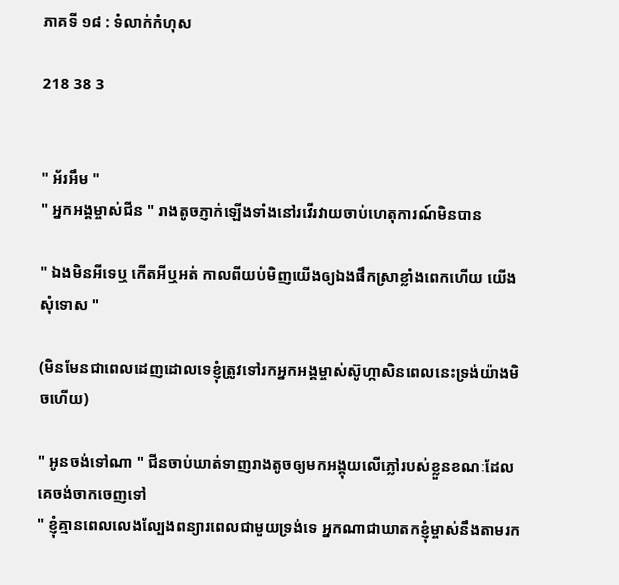ភាគទី ១៨ : ទំលាក់កំហុស

218 38 3


" អ័រអឹម "
" អ្នកអង្គម្ចាស់ជីន " រាងតូចភ្ញាក់ឡើងទាំងនៅរវើរវាយចាប់ហេតុការណ៍មិនបាន

" ឯងមិនអីទេឬ កើតអីឬអត់ កាលពីយប់មិញយើងឲ្យឯងផឹកស្រាខ្លាំងពេកហើយ យើងសុំទោស "

(មិនមែនជាពេលដេញដោលទេខ្ញុំត្រូវទៅរកអ្នកអង្គម្ចាស់ស៊ូហ្កាសិនពេលនេះទ្រង់យ៉ាងមិចហើយ)

" អូនចង់ទៅណា " ជីនចាប់ឃាត់ទាញរាងតូចឲ្យមកអង្គុយលើភ្លៅរបស់ខ្លួនខណៈដែលគេចង់ចាកចេញទៅ
" ខ្ញុំគ្មានពេលលេងល្បែងពន្យារពេលជាមួយទ្រង់ទេ អ្នកណាជាឃាតកខ្ញុំម្ចាស់នឹងតាមរក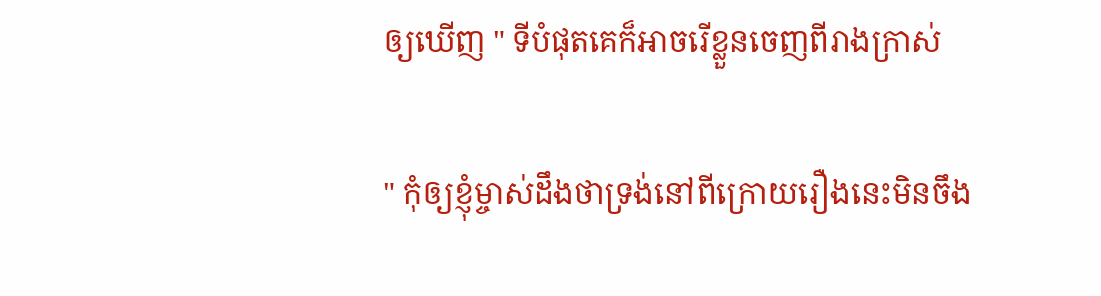ឲ្យឃើញ " ទីបំផុតគេក៏អាចរើខ្លួនចេញពីរាងក្រាស់

" កុំឲ្យខ្ញុំម្ចាស់ដឹងថាទ្រង់នៅពីក្រោយរឿងនេះមិនចឹង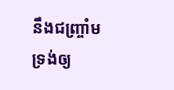នឹងជញ្រ្ចាំម ទ្រង់ឲ្យ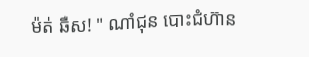ម៉ត់ ឆឺស! " ណាំជុន បោះជំហ៊ាន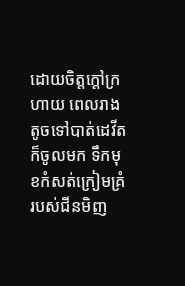ដោយចិត្តក្ដៅក្រហាយ ពេលរាងតូចទៅបាត់ដេវីតក៏ចូលមក ទឹកមុខកំសត់ក្រៀមគ្រំរបស់ជីនមិញ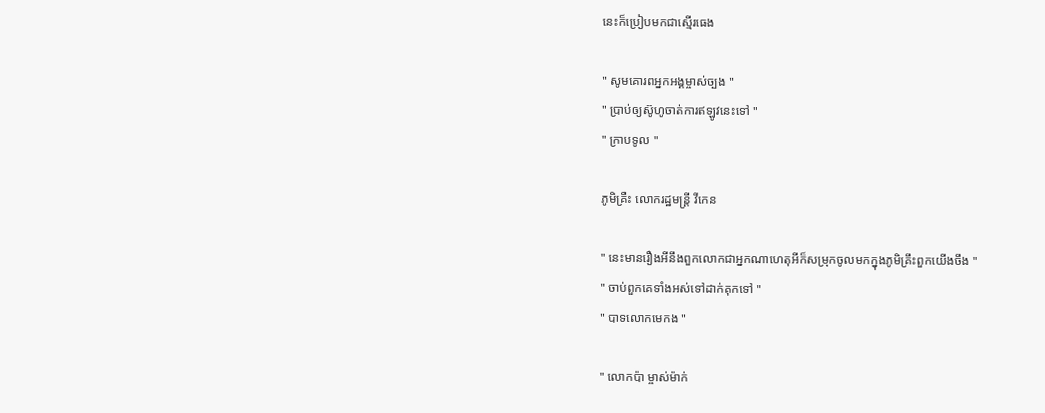នេះក៏ប្រៀបមកជាស្មើរធេង

" សូមគោរពអ្នកអង្គម្ចាស់ច្បង "
" ប្រាប់ឲ្យស៊ូហូចាត់ការឥឡូវនេះទៅ "
" ក្រាបទូល "

ភូមិគ្រឺះ លោករដ្ឋមន្រ្តី វីកេន

" នេះមានរឿងអីនឹងពួកលោកជាអ្នកណាហេតុអីក៏សម្រុកចូលមកក្នុងភូមិគ្រឹះពួកយើងចឹង "
" ចាប់ពួកគេទាំងអស់ទៅដាក់គុកទៅ "
" បាទលោកមេកង "

" លោកប៉ា ម្ចាស់ម៉ាក់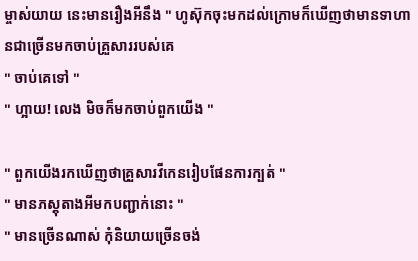ម្ចាស់យាយ នេះមានរឿងអីនឹង " ហូស៊ុកចុះមកដល់ក្រោមក៏ឃើញថាមានទាហានជាច្រើនមកចាប់គ្រួសាររបស់គេ
" ចាប់គេទៅ "
" ហ្អាយ! លេង មិចក៏មកចាប់ពួកយើង "

" ពួកយើងរកឃើញថាគ្រួសារវីកេនរៀបផែនការក្បត់ "
" មានភស្តុតាងអីមកបញ្ជាក់នោះ "
" មានច្រើនណាស់ កុំនិយាយច្រើនចង់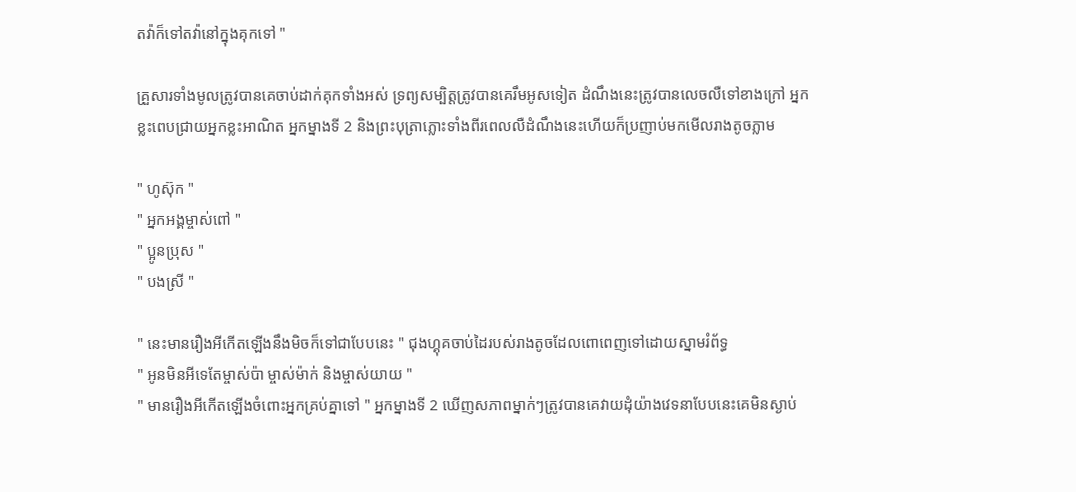តវ៉ាក៏ទៅតវ៉ានៅក្នុងគុកទៅ "

គ្រួសារទាំងមូលត្រូវបានគេចាប់ដាក់គុកទាំងអស់ ទ្រព្យសម្បិត្តត្រូវបានគេរឹមអូសទៀត ដំណឹងនេះត្រូវបានលេចលឺទៅខាងក្រៅ អ្នកខ្លះពេបជ្រាយអ្នកខ្លះអាណិត អ្នកម្នាងទី 2 និងព្រះបុត្រាភ្លោះទាំងពីរពេលលឺដំណឹងនេះហើយក៏ប្រញាប់មកមើលរាងតូចភ្លាម

" ហូស៊ុក "
" អ្នកអង្គម្ចាស់ពៅ "
" ប្អូនប្រុស "
" បងស្រី "

" នេះមានរឿងអីកើតឡើងនឹងមិចក៏ទៅជាបែបនេះ " ជុងហ្គុគចាប់ដៃរបស់រាងតូចដែលពោពេញទៅដោយស្នាមរំព័ទ្ធ
" អូនមិនអីទេតែម្ចាស់ប៉ា ម្ចាស់ម៉ាក់ និងម្ចាស់យាយ "
" មានរឿងអីកើតឡើងចំពោះអ្នកគ្រប់គ្នាទៅ " អ្នកម្នាងទី 2 ឃើញសភាពម្នាក់ៗត្រូវបានគេវាយដុំយ៉ាងវេទនាបែបនេះគេមិនស្ងាប់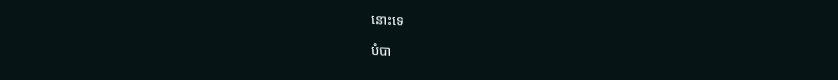នោះទេ

បំបា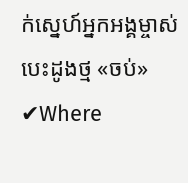ក់ស្នេហ៍អ្នកអង្គម្ចាស់បេះដូងថ្ម «ចប់» ✔Where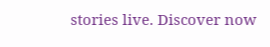stories live. Discover now